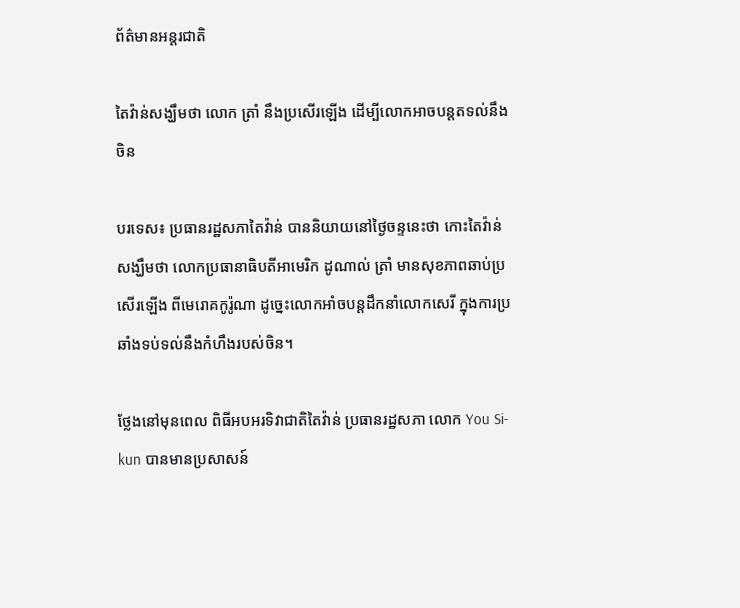ព័ត៌មានអន្តរជាតិ

តៃវ៉ាន់សង្ឃឹមថា លោក ត្រាំ នឹងប្រសើរឡើង ដើម្បីលោកអាចបន្តតទល់នឹងចិន

បរទេស៖ ប្រធានរដ្ឋសភាតៃវ៉ាន់ បាននិយាយនៅថ្ងៃចន្ទនេះថា កោះតៃវ៉ាន់សង្ឃឹមថា លោកប្រធានាធិបតីអាមេរិក ដូណាល់ ត្រាំ មានសុខភាពឆាប់ប្រសើរឡើង ពីមេរោគកូរ៉ូណា ដូច្នេះលោកអាំចបន្តដឹកនាំលោកសេរី ក្នុងការប្រឆាំងទប់ទល់នឹងកំហឹងរបស់ចិន។

ថ្លែងនៅមុនពេល ពិធីអបអរទិវាជាតិតៃវ៉ាន់ ប្រធានរដ្ឋសភា លោក You Si-kun បានមានប្រសាសន៍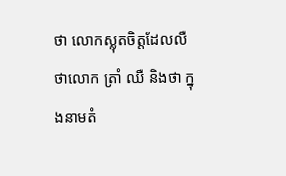ថា លោកស្លុតចិត្តដែលលឺថាលោក ត្រាំ ឈឺ និងថា ក្នុងនាមតំ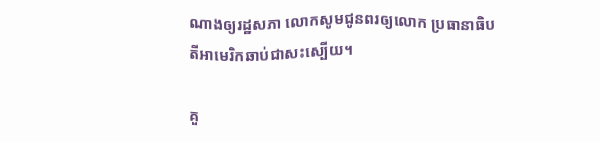ណាងឲ្យរដ្ឋសភា លោកសូមជូនពរឲ្យលោក ប្រធានាធិបតីអាមេរិកឆាប់ជាសះស្បើយ។

គួ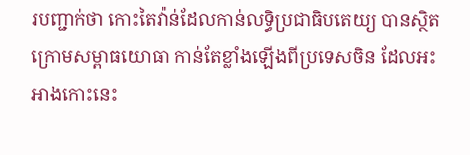របញ្ជាក់ថា កោះតៃវ៉ាន់ដែលកាន់លទ្ធិប្រជាធិបតេយ្យ បានស្ថិតក្រោមសម្ពាធយោធា កាន់តែខ្លាំងឡើងពីប្រទេសចិន ដែលអះអាងកោះនេះ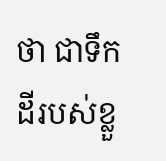ថា ជាទឹកដីរបស់ខ្លួ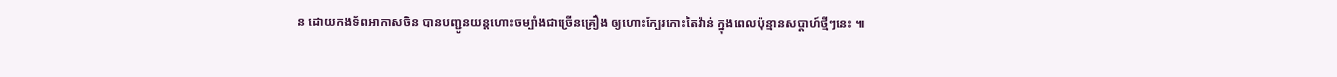ន ដោយកងទ័ពអាកាសចិន បានបញ្ជូនយន្តហោះចម្បាំងជាច្រើនគ្រឿង ឲ្យហោះក្បែរកោះតៃវ៉ាន់ ក្នុងពេលប៉ុន្មានសប្ដាហ៍ថ្មីៗនេះ ៕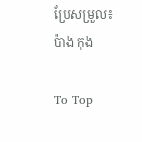ប្រែសម្រួល៖ ប៉ាង កុង

To Top